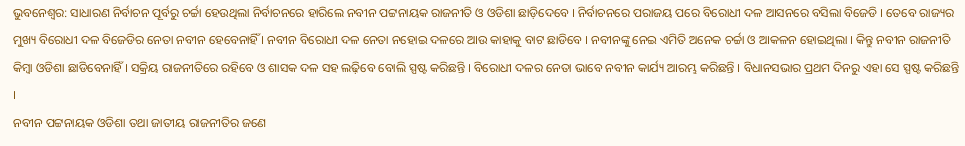ଭୁବନେଶ୍ବର: ସାଧାରଣ ନିର୍ବାଚନ ପୂର୍ବରୁ ଚର୍ଚ୍ଚା ହେଉଥିଲା ନିର୍ବାଚନରେ ହାରିଲେ ନବୀନ ପଟ୍ଟନାୟକ ରାଜନୀତି ଓ ଓଡିଶା ଛାଡ଼ିଦେବେ । ନିର୍ବାଚନରେ ପରାଜୟ ପରେ ବିରୋଧୀ ଦଳ ଆସନରେ ବସିଲା ବିଜେଡି । ତେବେ ରାଜ୍ୟର ମୁଖ୍ୟ ବିରୋଧୀ ଦଳ ବିଜେଡିର ନେତା ନବୀନ ହେବେନାହିଁ । ନବୀନ ବିରୋଧୀ ଦଳ ନେତା ନହୋଇ ଦଳରେ ଆଉ କାହାକୁ ବାଟ ଛାଡିବେ । ନବୀନଙ୍କୁ ନେଇ ଏମିତି ଅନେକ ଚର୍ଚ୍ଚା ଓ ଆକଳନ ହୋଇଥିଲା । କିନ୍ତୁ ନବୀନ ରାଜନୀତି କିମ୍ବା ଓଡିଶା ଛାଡିବେନାହିଁ । ସକ୍ରିୟ ରାଜନୀତିରେ ରହିବେ ଓ ଶାସକ ଦଳ ସହ ଲଢ଼ିବେ ବୋଲି ସ୍ପଷ୍ଟ କରିଛନ୍ତି । ବିରୋଧୀ ଦଳର ନେତା ଭାବେ ନବୀନ କାର୍ଯ୍ୟ ଆରମ୍ଭ କରିଛନ୍ତି । ବିଧାନସଭାର ପ୍ରଥମ ଦିନରୁ ଏହା ସେ ସ୍ପଷ୍ଟ କରିଛନ୍ତି ।
ନବୀନ ପଟ୍ଟନାୟକ ଓଡିଶା ତଥା ଜାତୀୟ ରାଜନୀତିର ଜଣେ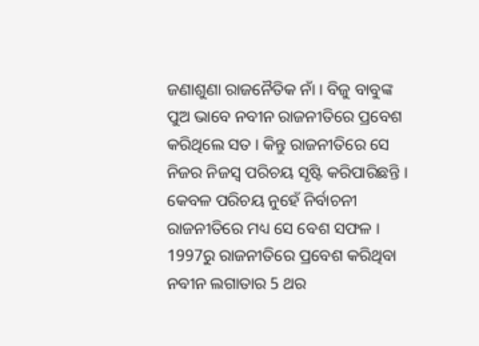ଜଣାଶୁଣା ରାଜନୈତିକ ନାଁ । ବିଜୁ ବାବୁଙ୍କ ପୁଅ ଭାବେ ନବୀନ ରାଜନୀତିରେ ପ୍ରବେଶ କରିଥିଲେ ସତ । କିନ୍ତୁ ରାଜନୀତିରେ ସେ ନିଜର ନିଜସ୍ୱ ପରିଚୟ ସୃଷ୍ଟି କରିପାରିଛନ୍ତି । କେବଳ ପରିଚୟ ନୁହେଁ ନିର୍ବାଚନୀ ରାଜନୀତିରେ ମଧ୍ୟ ସେ ବେଶ ସଫଳ । 1997ରୁ ରାଜନୀତିରେ ପ୍ରବେଶ କରିଥିବା ନବୀନ ଲଗାତାର 5 ଥର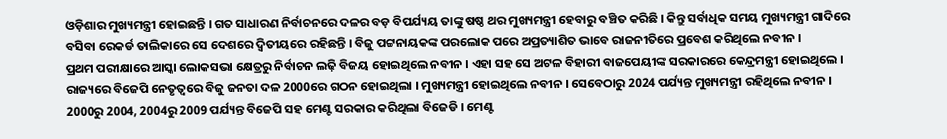ଓଡ଼ିଶାର ମୁଖ୍ୟମନ୍ତ୍ରୀ ହୋଇଛନ୍ତି । ଗତ ସାଧାରଣ ନିର୍ବାଚନରେ ଦଳର ବଡ଼ ବିପର୍ଯ୍ୟୟ ତାଙ୍କୁ ଷଷ୍ଠ ଥର ମୁଖ୍ୟମନ୍ତ୍ରୀ ହେବାରୁ ବଞ୍ଚିତ କରିଛି । କିନ୍ତୁ ସର୍ବାଧିକ ସମୟ ମୁଖ୍ୟମନ୍ତ୍ରୀ ଗାଦିରେ ବସିବା ରେକର୍ଡ ତାଲିକାରେ ସେ ଦେଶରେ ଦ୍ଵିତୀୟରେ ରହିଛନ୍ତି । ବିଜୁ ପଟ୍ଟନାୟକଙ୍କ ପରଲୋକ ପରେ ଅପ୍ରତ୍ୟାଶିତ ଭାବେ ରାଜନୀତିରେ ପ୍ରବେଶ କରିଥିଲେ ନବୀନ ।
ପ୍ରଥମ ପରୀକ୍ଷାରେ ଆସ୍କା ଲୋକସଭା କ୍ଷେତ୍ରରୁ ନିର୍ବାଚନ ଲଢ଼ି ବିଜୟ ହୋଇଥିଲେ ନବୀନ । ଏହା ସହ ସେ ଅଟଳ ବିହାରୀ ବାଜପେୟୀଙ୍କ ସରକାରରେ କେନ୍ଦ୍ରମନ୍ତ୍ରୀ ହୋଇଥିଲେ । ରାଜ୍ୟରେ ବିଜେପି ନେତୃତ୍ୱରେ ବିଜୁ ଜନତା ଦଳ 2000ରେ ଗଠନ ହୋଇଥିଲା । ମୁଖ୍ୟମନ୍ତ୍ରୀ ହୋଇଥିଲେ ନବୀନ । ସେବେଠାରୁ 2024 ପର୍ଯ୍ୟନ୍ତ ମୁଖ୍ୟମନ୍ତ୍ରୀ ରହିଥିଲେ ନବୀନ । 2000ରୁ 2004, 2004ରୁ 2009 ପର୍ଯ୍ୟନ୍ତ ବିଜେପି ସହ ମେଣ୍ଟ ସରକାର କରିଥିଲା ବିଜେଡି । ମେଣ୍ଟ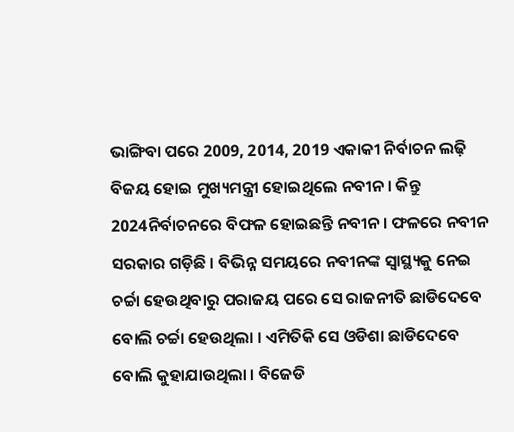ଭାଙ୍ଗିବା ପରେ 2009, 2014, 2019 ଏକାକୀ ନିର୍ବାଚନ ଲଢ଼ି ବିଜୟ ହୋଇ ମୁଖ୍ୟମନ୍ତ୍ରୀ ହୋଇଥିଲେ ନବୀନ । କିନ୍ତୁ 2024ନିର୍ବାଚନରେ ବିଫଳ ହୋଇଛନ୍ତି ନବୀନ । ଫଳରେ ନବୀନ ସରକାର ଗଡ଼ିଛି । ବିଭିନ୍ନ ସମୟରେ ନବୀନଙ୍କ ସ୍ୱାସ୍ଥ୍ୟକୁ ନେଇ ଚର୍ଚ୍ଚା ହେଉଥିବାରୁ ପରାଜୟ ପରେ ସେ ରାଜନୀତି ଛାଡିଦେବେ ବୋଲି ଚର୍ଚ୍ଚା ହେଉଥିଲା । ଏମିତିକି ସେ ଓଡିଶା ଛାଡିଦେବେ ବୋଲି କୁହାଯାଉଥିଲା । ବିଜେଡି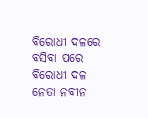ବିରୋଧୀ ଦଳରେ ବସିବା ପରେ ବିରୋଧୀ ଦଳ ନେତା ନବୀନ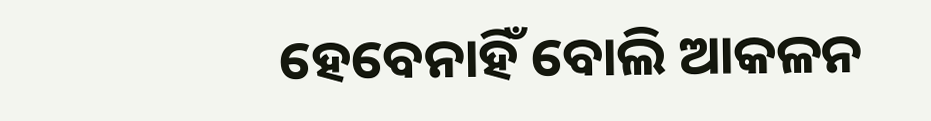ହେବେନାହିଁ ବୋଲି ଆକଳନ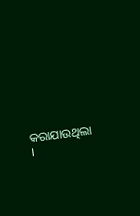କରାଯାଉଥିଲା ।